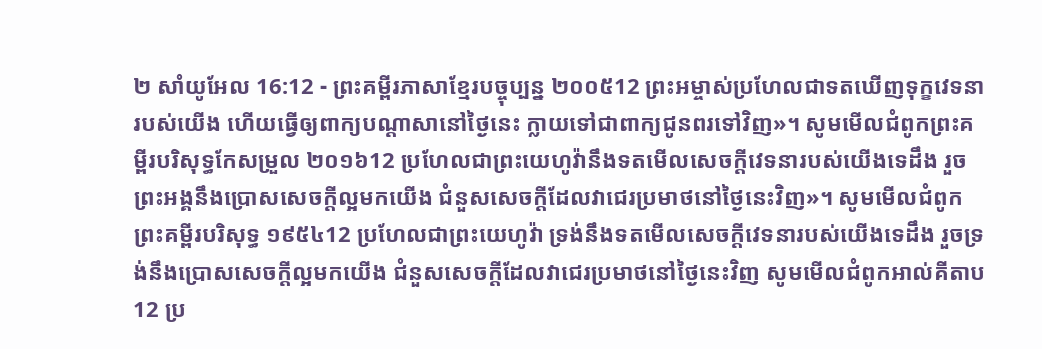២ សាំយូអែល 16:12 - ព្រះគម្ពីរភាសាខ្មែរបច្ចុប្បន្ន ២០០៥12 ព្រះអម្ចាស់ប្រហែលជាទតឃើញទុក្ខវេទនារបស់យើង ហើយធ្វើឲ្យពាក្យបណ្ដាសានៅថ្ងៃនេះ ក្លាយទៅជាពាក្យជូនពរទៅវិញ»។ សូមមើលជំពូកព្រះគម្ពីរបរិសុទ្ធកែសម្រួល ២០១៦12 ប្រហែលជាព្រះយេហូវ៉ានឹងទតមើលសេចក្ដីវេទនារបស់យើងទេដឹង រួចព្រះអង្គនឹងប្រោសសេចក្ដីល្អមកយើង ជំនួសសេចក្ដីដែលវាជេរប្រមាថនៅថ្ងៃនេះវិញ»។ សូមមើលជំពូកព្រះគម្ពីរបរិសុទ្ធ ១៩៥៤12 ប្រហែលជាព្រះយេហូវ៉ា ទ្រង់នឹងទតមើលសេចក្ដីវេទនារបស់យើងទេដឹង រួចទ្រង់នឹងប្រោសសេចក្ដីល្អមកយើង ជំនួសសេចក្ដីដែលវាជេរប្រមាថនៅថ្ងៃនេះវិញ សូមមើលជំពូកអាល់គីតាប12 ប្រ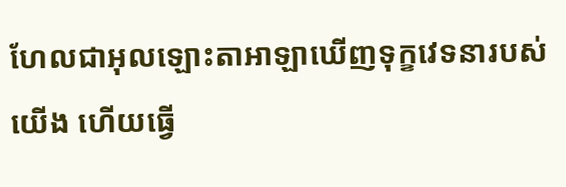ហែលជាអុលឡោះតាអាឡាឃើញទុក្ខវេទនារបស់យើង ហើយធ្វើ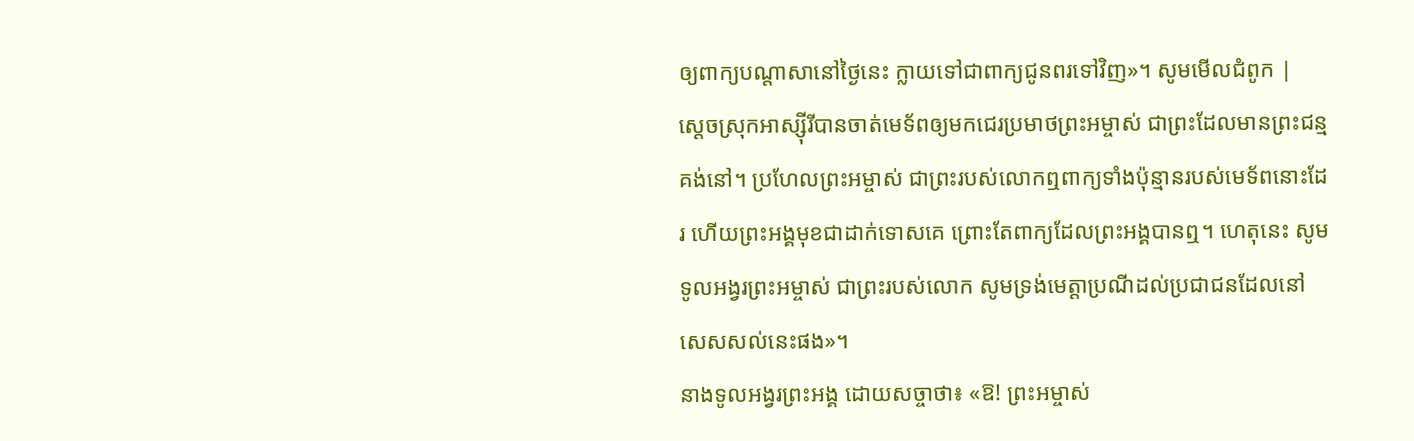ឲ្យពាក្យបណ្តាសានៅថ្ងៃនេះ ក្លាយទៅជាពាក្យជូនពរទៅវិញ»។ សូមមើលជំពូក |
ស្ដេចស្រុកអាស្ស៊ីរីបានចាត់មេទ័ពឲ្យមកជេរប្រមាថព្រះអម្ចាស់ ជាព្រះដែលមានព្រះជន្មគង់នៅ។ ប្រហែលព្រះអម្ចាស់ ជាព្រះរបស់លោកឮពាក្យទាំងប៉ុន្មានរបស់មេទ័ពនោះដែរ ហើយព្រះអង្គមុខជាដាក់ទោសគេ ព្រោះតែពាក្យដែលព្រះអង្គបានឮ។ ហេតុនេះ សូមទូលអង្វរព្រះអម្ចាស់ ជាព្រះរបស់លោក សូមទ្រង់មេត្តាប្រណីដល់ប្រជាជនដែលនៅសេសសល់នេះផង»។
នាងទូលអង្វរព្រះអង្គ ដោយសច្ចាថា៖ «ឱ! ព្រះអម្ចាស់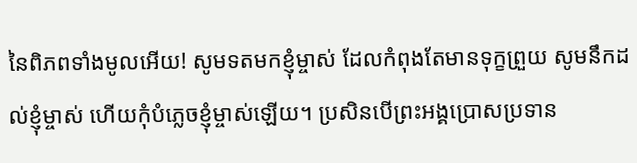នៃពិភពទាំងមូលអើយ! សូមទតមកខ្ញុំម្ចាស់ ដែលកំពុងតែមានទុក្ខព្រួយ សូមនឹកដល់ខ្ញុំម្ចាស់ ហើយកុំបំភ្លេចខ្ញុំម្ចាស់ឡើយ។ ប្រសិនបើព្រះអង្គប្រោសប្រទាន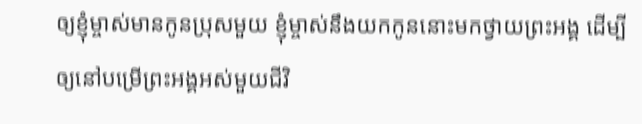ឲ្យខ្ញុំម្ចាស់មានកូនប្រុសមួយ ខ្ញុំម្ចាស់នឹងយកកូននោះមកថ្វាយព្រះអង្គ ដើម្បីឲ្យនៅបម្រើព្រះអង្គអស់មួយជីវិ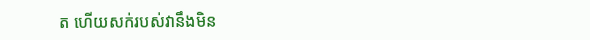ត ហើយសក់របស់វានឹងមិន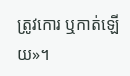ត្រូវកោរ ឬកាត់ឡើយ»។